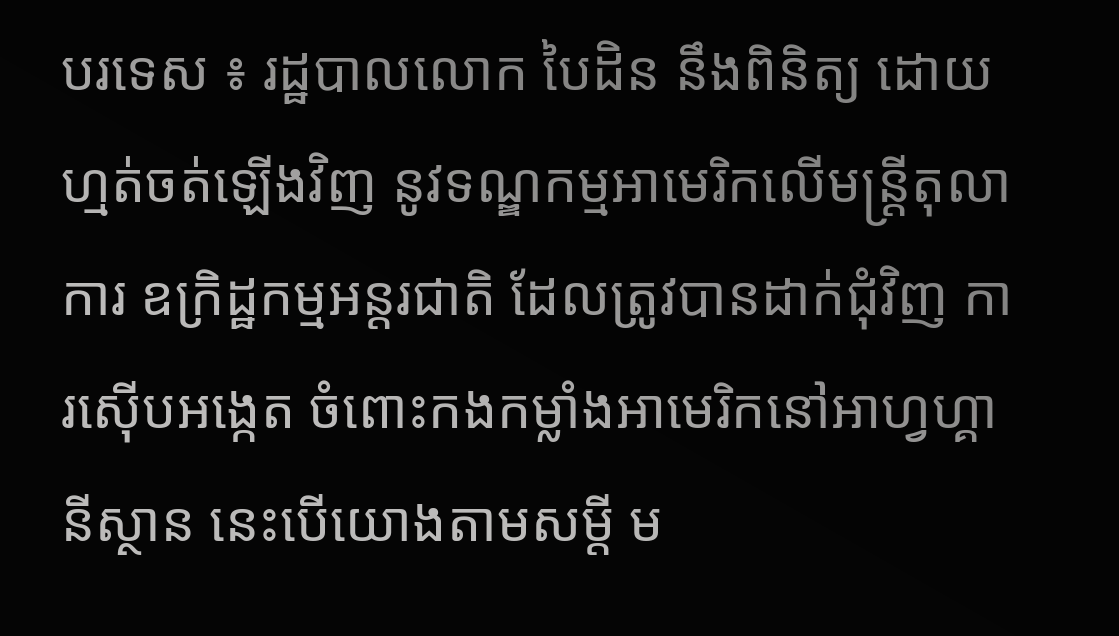បរទេស ៖ រដ្ឋបាលលោក បៃដិន នឹងពិនិត្យ ដោយហ្មត់ចត់ឡើងវិញ នូវទណ្ឌកម្មអាមេរិកលើមន្ត្រីតុលាការ ឧក្រិដ្ឋកម្មអន្តរជាតិ ដែលត្រូវបានដាក់ជុំវិញ ការស៊ើបអង្កេត ចំពោះកងកម្លាំងអាមេរិកនៅអាហ្វហ្គានីស្ថាន នេះបើយោងតាមសម្តី ម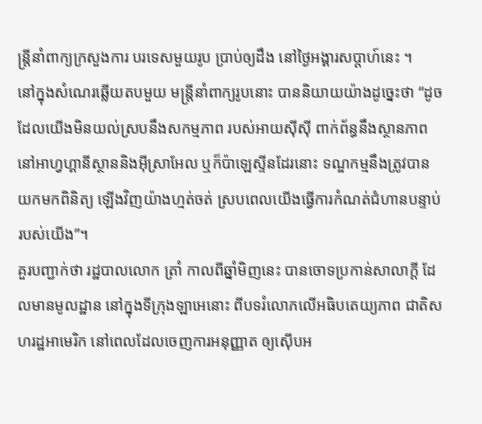ន្ត្រីនាំពាក្យក្រសួងការ បរទេសមួយរូប ប្រាប់ឲ្យដឹង នៅថ្ងៃអង្គារសប្ដាហ៍នេះ ។
នៅក្នុងសំណេរឆ្លើយតបមួយ មន្ត្រីនាំពាក្យរូបនោះ បាននិយាយយ៉ាងដូច្នេះថា “ដូចដែលយើងមិនយល់ស្របនឹងសកម្មភាព របស់អាយស៊ីស៊ី ពាក់ព័ន្ធនឹងស្ថានភាព នៅអាហ្វហ្គានីស្ថាននិងអ៊ីស្រាអែល ឬក៏ប៉ាឡេស្ទីនដែរនោះ ទណ្ឌកម្មនឹងត្រូវបានយកមកពិនិត្យ ឡើងវិញយ៉ាងហ្មត់ចត់ ស្របពេលយើងធ្វើការកំណត់ជំហានបន្ទាប់របស់យើង”។
គួរបញ្ជាក់ថា រដ្ឋបាលលោក ត្រាំ កាលពីឆ្នាំមិញនេះ បានចោទប្រកាន់សាលាក្តី ដែលមានមូលដ្ឋាន នៅក្នុងទីក្រុងឡាអេនោះ ពីបទរំលោភលើអធិបតេយ្យភាព ជាតិសហរដ្ឋអាមេរិក នៅពេលដែលចេញការអនុញ្ញាត ឲ្យស៊ើបអ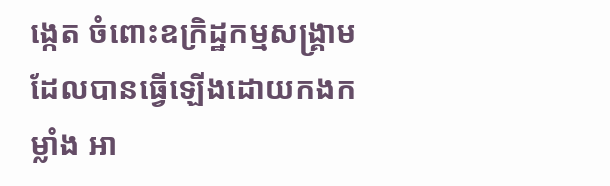ង្កេត ចំពោះឧក្រិដ្ឋកម្មសង្គ្រាម ដែលបានធ្វើឡើងដោយកងកម្លាំង អា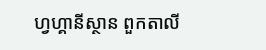ហ្វហ្គានីស្ថាន ពួកតាលី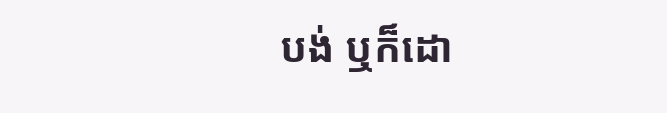បង់ ឬក៏ដោ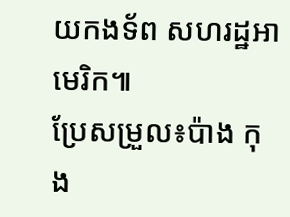យកងទ័ព សហរដ្ឋអាមេរិក៕
ប្រែសម្រួល៖ប៉ាង កុង